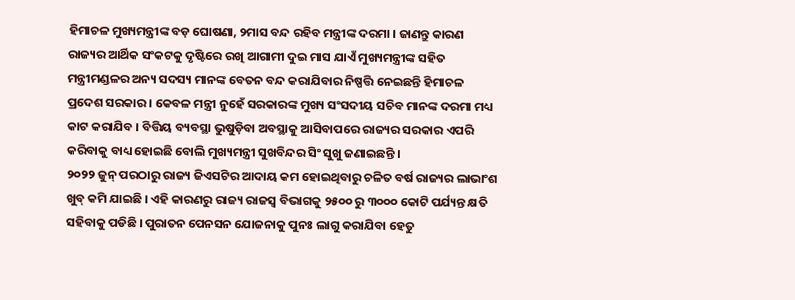ହିମାଚଳ ମୁଖ୍ୟମନ୍ତ୍ରୀଙ୍କ ବଡ଼ ଘୋଷଣା, ୨ମାସ ବନ୍ଦ ରହିବ ମନ୍ତ୍ରୀଙ୍କ ଦରମା । ଜାଣନ୍ତୁ କାରଣ
ରାଜ୍ୟର ଆର୍ଥିକ ସଂକଟକୁ ଦୃଷ୍ଟିରେ ରଖି ଆଗାମୀ ଦୁଇ ମାସ ଯାଏଁ ମୁଖ୍ୟମନ୍ତ୍ରୀଙ୍କ ସହିତ ମନ୍ତ୍ରୀମଣ୍ଡଳର ଅନ୍ୟ ସଦସ୍ୟ ମାନଙ୍କ ବେତନ ବନ୍ଦ କରାଯିବାର ନିଷ୍ପତ୍ତି ନେଇଛନ୍ତି ହିମାଚଳ ପ୍ରଦେଶ ସରକାର । କେବଳ ମନ୍ତ୍ରୀ ନୁହେଁ ସରକାରଙ୍କ ମୁଖ୍ୟ ସଂସଦୀୟ ସଚିବ ମାନଙ୍କ ଦରମା ମଧ୍ୟ କାଟ କରାଯିବ । ବିତ୍ତିୟ ବ୍ୟବସ୍ଥା ଭୁଷୁଡ଼ିବା ଅବସ୍ଥାକୁ ଆସିବାପରେ ରାଜ୍ୟର ସରକାର ଏପରି କରିବାକୁ ବାଧ୍ୟ ହୋଇଛି ବୋଲି ମୁଖ୍ୟମନ୍ତ୍ରୀ ସୁଖବିନ୍ଦର ସିଂ ସୁଖୁ ଜଣାଇଛନ୍ତି ।
୨୦୨୨ ଜୁନ୍ ପରଠାରୁ ରାଜ୍ୟ ଜିଏସଟିର ଆଦାୟ କମ ହୋଇଥିବାରୁ ଚଳିତ ବର୍ଷ ରାଜ୍ୟର ଲାଭାଂଶ ଖୁବ୍ କମି ଯାଇଛି । ଏହି କାରଣରୁ ରାଜ୍ୟ ରାଜସ୍ୱ ବିଭାଗକୁ ୨୫୦୦ ରୁ ୩୦୦୦ କୋଟି ପର୍ଯ୍ୟନ୍ତ କ୍ଷତି ସହିବାକୁ ପଡିଛି । ପୁରାତନ ପେନସନ ଯୋଜନାକୁ ପୁନଃ ଲାଗୁ କରାଯିବା ହେତୁ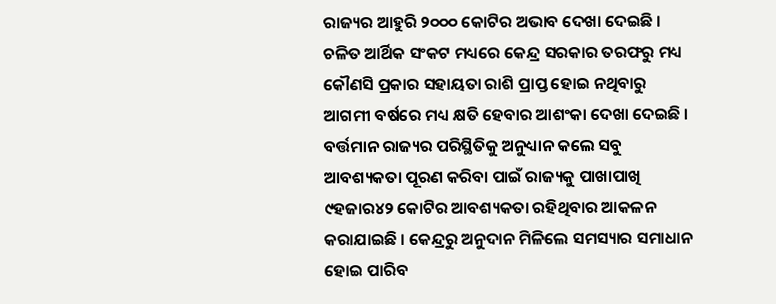ରାଜ୍ୟର ଆହୁରି ୨୦୦୦ କୋଟିର ଅଭାବ ଦେଖା ଦେଇଛି ।
ଚଳିତ ଆର୍ଥିକ ସଂକଟ ମଧ୍ୟରେ କେନ୍ଦ୍ର ସରକାର ତରଫରୁ ମଧ୍ୟ କୌଣସି ପ୍ରକାର ସହାୟତା ରାଶି ପ୍ରାପ୍ତ ହୋଇ ନଥିବାରୁ ଆଗମୀ ବର୍ଷରେ ମଧ୍ୟ କ୍ଷତି ହେବାର ଆଶଂକା ଦେଖା ଦେଇଛି । ବର୍ତ୍ତମାନ ରାଜ୍ୟର ପରିସ୍ଥିତିକୁ ଅନୁଧ୍ୟାନ କଲେ ସବୁ ଆବଶ୍ୟକତା ପୂରଣ କରିବା ପାଇଁ ରାଜ୍ୟକୁ ପାଖାପାଖି ୯ହଜାର୪୨ କୋଟିର ଆବଶ୍ୟକତା ରହିଥିବାର ଆକଳନ କରାଯାଇଛି । କେନ୍ଦ୍ରରୁ ଅନୁଦାନ ମିଳିଲେ ସମସ୍ୟାର ସମାଧାନ ହୋଇ ପାରିବ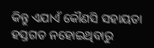କିନ୍ତୁ ଏଯାଏଁ କୌଣସି ସହାୟତା ହସ୍ତଗତ ନହୋଇଥିବାରୁ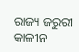ରାଜ୍ୟ ଜରୁରୀ କାଳୀନ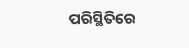ପରିସ୍ଥିତିରେ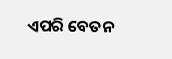ଏପରି ବେତନ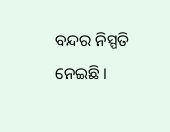ବନ୍ଦର ନିସ୍ପତି ନେଇଛି ।